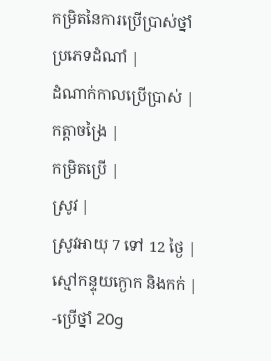កម្រិតនៃការប្រើប្រាស់ថ្នាំ
ប្រភេទដំណាំ |
ដំណាក់កាលប្រើប្រាស់ |
កត្តាចង្រៃ |
កម្រិតប្រើ |
ស្រូវ |
ស្រូវអាយុ 7 ទៅ 12 ថ្ងៃ |
ស្មៅកន្ទុយក្ងោក និងកក់ |
-ប្រើថ្នាំ 20g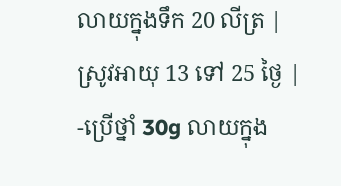លាយក្នុងទឹក 20 លីត្រ |
ស្រូវអាយុ 13 ទៅ 25 ថ្ងៃ |
-ប្រើថ្នាំ 30g លាយក្នុង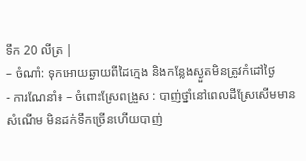ទឹក 20 លីត្រ |
– ចំណាំ: ទុកអោយឆ្ងាយពីដៃក្មេង និងកន្លែងស្ងួតមិនត្រូវកំដៅថ្ងៃ
- ការណែនាំ៖ – ចំពោះស្រែពង្រួស : បាញ់ថ្នាំនៅពេលដីស្រែសើមមានសំណើម មិនដក់ទឹកច្រើនហើយបាញ់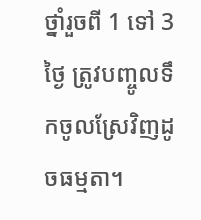ថ្នាំរួចពី 1 ទៅ 3 ថ្ងៃ ត្រូវបញ្ចូលទឹកចូលស្រែវិញដូចធម្មតា។